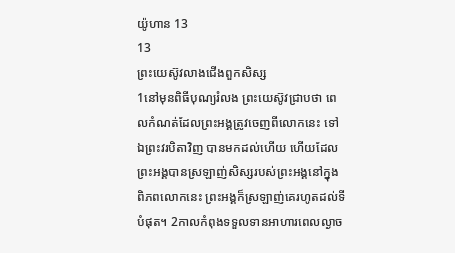យ៉ូហាន 13
13
ព្រះយេស៊ូវលាងជើងពួកសិស្ស
1នៅមុនពិធីបុណ្យរំលង ព្រះយេស៊ូវជ្រាបថា ពេលកំណត់ដែលព្រះអង្គត្រូវចេញពីលោកនេះ ទៅឯព្រះវរបិតាវិញ បានមកដល់ហើយ ហើយដែលព្រះអង្គបានស្រឡាញ់សិស្សរបស់ព្រះអង្គនៅក្នុងពិភពលោកនេះ ព្រះអង្គក៏ស្រឡាញ់គេរហូតដល់ទីបំផុត។ 2កាលកំពុងទទួលទានអាហារពេលល្ងាច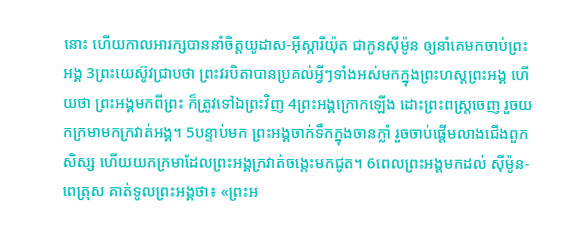នោះ ហើយកាលអារក្សបាននាំចិត្តយូដាស-អ៊ីស្ការីយ៉ុត ជាកូនស៊ីម៉ូន ឲ្យនាំគេមកចាប់ព្រះអង្គ 3ព្រះយេស៊ូវជ្រាបថា ព្រះវរបិតាបានប្រគល់អ្វីៗទាំងអស់មកក្នុងព្រះហស្តព្រះអង្គ ហើយថា ព្រះអង្គមកពីព្រះ ក៏ត្រូវទៅឯព្រះវិញ 4ព្រះអង្គក្រោកឡើង ដោះព្រះពស្ត្រចេញ រួចយកក្រមាមកក្រវាត់អង្គ។ 5បន្ទាប់មក ព្រះអង្គចាក់ទឹកក្នុងចានក្លាំ រួចចាប់ផ្ដើមលាងជើងពួកសិស្ស ហើយយកក្រមាដែលព្រះអង្គក្រវាត់ចង្កេះមកជូត។ 6ពេលព្រះអង្គមកដល់ ស៊ីម៉ូន-ពេត្រុស គាត់ទូលព្រះអង្គថា៖ «ព្រះអ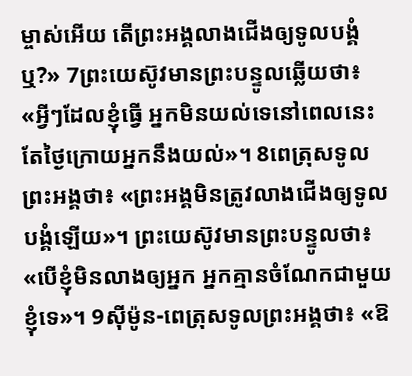ម្ចាស់អើយ តើព្រះអង្គលាងជើងឲ្យទូលបង្គំឬ?» 7ព្រះយេស៊ូវមានព្រះបន្ទូលឆ្លើយថា៖ «អ្វីៗដែលខ្ញុំធ្វើ អ្នកមិនយល់ទេនៅពេលនេះ តែថ្ងៃក្រោយអ្នកនឹងយល់»។ 8ពេត្រុសទូលព្រះអង្គថា៖ «ព្រះអង្គមិនត្រូវលាងជើងឲ្យទូលបង្គំឡើយ»។ ព្រះយេស៊ូវមានព្រះបន្ទូលថា៖ «បើខ្ញុំមិនលាងឲ្យអ្នក អ្នកគ្មានចំណែកជាមួយខ្ញុំទេ»។ 9ស៊ីម៉ូន-ពេត្រុសទូលព្រះអង្គថា៖ «ឱ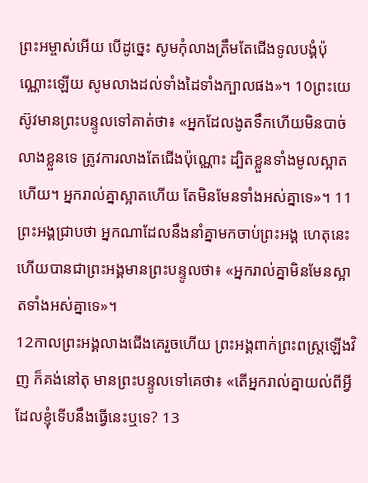ព្រះអម្ចាស់អើយ បើដូច្នេះ សូមកុំលាងត្រឹមតែជើងទូលបង្គំប៉ុណ្ណោះឡើយ សូមលាងដល់ទាំងដៃទាំងក្បាលផង»។ 10ព្រះយេស៊ូវមានព្រះបន្ទូលទៅគាត់ថា៖ «អ្នកដែលងូតទឹកហើយមិនបាច់លាងខ្លួនទេ ត្រូវការលាងតែជើងប៉ុណ្ណោះ ដ្បិតខ្លួនទាំងមូលស្អាតហើយ។ អ្នករាល់គ្នាស្អាតហើយ តែមិនមែនទាំងអស់គ្នាទេ»។ 11ព្រះអង្គជ្រាបថា អ្នកណាដែលនឹងនាំគ្នាមកចាប់ព្រះអង្គ ហេតុនេះហើយបានជាព្រះអង្គមានព្រះបន្ទូលថា៖ «អ្នករាល់គ្នាមិនមែនស្អាតទាំងអស់គ្នាទេ»។
12កាលព្រះអង្គលាងជើងគេរួចហើយ ព្រះអង្គពាក់ព្រះពស្ត្រឡើងវិញ ក៏គង់នៅតុ មានព្រះបន្ទូលទៅគេថា៖ «តើអ្នករាល់គ្នាយល់ពីអ្វីដែលខ្ញុំទើបនឹងធ្វើនេះឬទេ? 13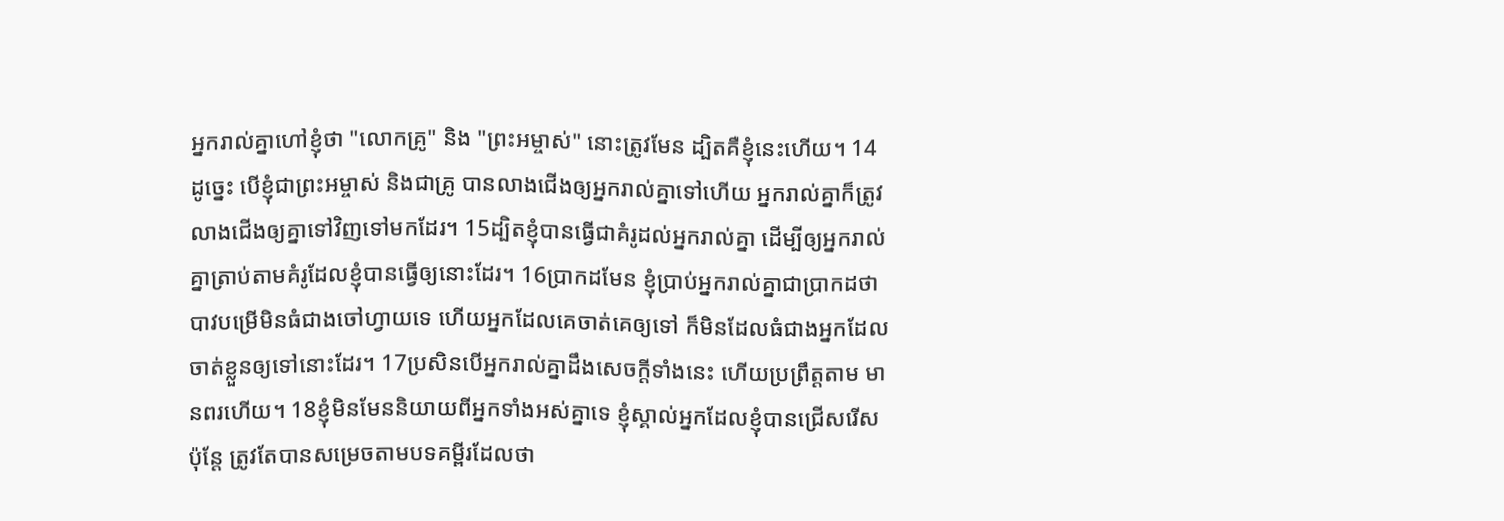អ្នករាល់គ្នាហៅខ្ញុំថា "លោកគ្រូ" និង "ព្រះអម្ចាស់" នោះត្រូវមែន ដ្បិតគឺខ្ញុំនេះហើយ។ 14ដូច្នេះ បើខ្ញុំជាព្រះអម្ចាស់ និងជាគ្រូ បានលាងជើងឲ្យអ្នករាល់គ្នាទៅហើយ អ្នករាល់គ្នាក៏ត្រូវលាងជើងឲ្យគ្នាទៅវិញទៅមកដែរ។ 15ដ្បិតខ្ញុំបានធ្វើជាគំរូដល់អ្នករាល់គ្នា ដើម្បីឲ្យអ្នករាល់គ្នាត្រាប់តាមគំរូដែលខ្ញុំបានធ្វើឲ្យនោះដែរ។ 16ប្រាកដមែន ខ្ញុំប្រាប់អ្នករាល់គ្នាជាប្រាកដថា បាវបម្រើមិនធំជាងចៅហ្វាយទេ ហើយអ្នកដែលគេចាត់គេឲ្យទៅ ក៏មិនដែលធំជាងអ្នកដែលចាត់ខ្លួនឲ្យទៅនោះដែរ។ 17ប្រសិនបើអ្នករាល់គ្នាដឹងសេចក្ដីទាំងនេះ ហើយប្រព្រឹត្តតាម មានពរហើយ។ 18ខ្ញុំមិនមែននិយាយពីអ្នកទាំងអស់គ្នាទេ ខ្ញុំស្គាល់អ្នកដែលខ្ញុំបានជ្រើសរើស ប៉ុន្តែ ត្រូវតែបានសម្រេចតាមបទគម្ពីរដែលថា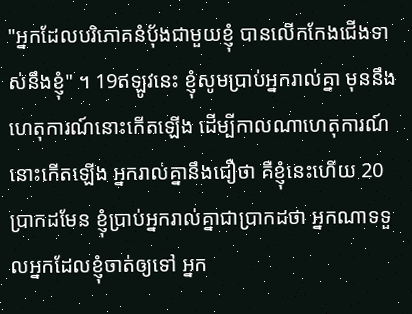"អ្នកដែលបរិភោគនំបុ័ងជាមួយខ្ញុំ បានលើកកែងជើងទាស់នឹងខ្ញុំ" ។ 19ឥឡូវនេះ ខ្ញុំសូមប្រាប់អ្នករាល់គ្នា មុននឹងហេតុការណ៍នោះកើតឡើង ដើម្បីកាលណាហេតុការណ៍នោះកើតឡើង អ្នករាល់គ្នានឹងជឿថា គឺខ្ញុំនេះហើយ 20ប្រាកដមែន ខ្ញុំប្រាប់អ្នករាល់គ្នាជាប្រាកដថា អ្នកណាទទួលអ្នកដែលខ្ញុំចាត់ឲ្យទៅ អ្នក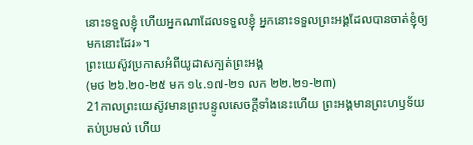នោះទទួលខ្ញុំ ហើយអ្នកណាដែលទទួលខ្ញុំ អ្នកនោះទទួលព្រះអង្គដែលបានចាត់ខ្ញុំឲ្យមកនោះដែរ»។
ព្រះយេស៊ូវប្រកាសអំពីយូដាសក្បត់ព្រះអង្គ
(មថ ២៦.២០-២៥ មក ១៤.១៧-២១ លក ២២.២១-២៣)
21កាលព្រះយេស៊ូវមានព្រះបន្ទូលសេចក្ដីទាំងនេះហើយ ព្រះអង្គមានព្រះហឫទ័យតប់ប្រមល់ ហើយ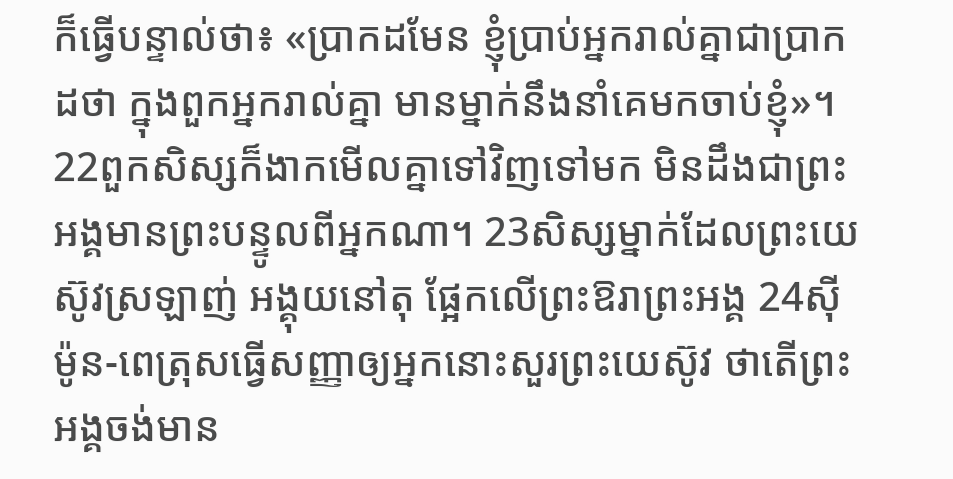ក៏ធ្វើបន្ទាល់ថា៖ «ប្រាកដមែន ខ្ញុំប្រាប់អ្នករាល់គ្នាជាប្រាកដថា ក្នុងពួកអ្នករាល់គ្នា មានម្នាក់នឹងនាំគេមកចាប់ខ្ញុំ»។ 22ពួកសិស្សក៏ងាកមើលគ្នាទៅវិញទៅមក មិនដឹងជាព្រះអង្គមានព្រះបន្ទូលពីអ្នកណា។ 23សិស្សម្នាក់ដែលព្រះយេស៊ូវស្រឡាញ់ អង្គុយនៅតុ ផ្អែកលើព្រះឱរាព្រះអង្គ 24ស៊ីម៉ូន-ពេត្រុសធ្វើសញ្ញាឲ្យអ្នកនោះសួរព្រះយេស៊ូវ ថាតើព្រះអង្គចង់មាន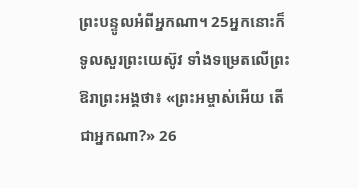ព្រះបន្ទូលអំពីអ្នកណា។ 25អ្នកនោះក៏ទូលសួរព្រះយេស៊ូវ ទាំងទម្រេតលើព្រះឱរាព្រះអង្គថា៖ «ព្រះអម្ចាស់អើយ តើជាអ្នកណា?» 26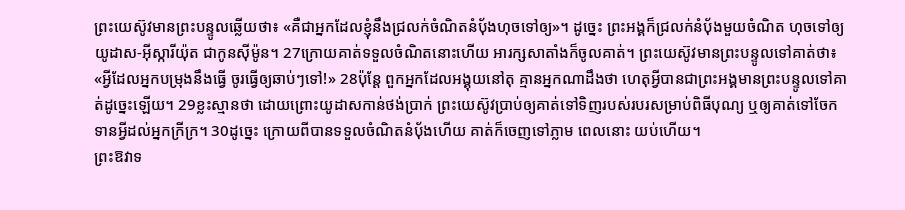ព្រះយេស៊ូវមានព្រះបន្ទូលឆ្លើយថា៖ «គឺជាអ្នកដែលខ្ញុំនឹងជ្រលក់ចំណិតនំបុ័ងហុចទៅឲ្យ»។ ដូច្នេះ ព្រះអង្គក៏ជ្រលក់នំបុ័ងមួយចំណិត ហុចទៅឲ្យយូដាស-អ៊ីស្ការីយ៉ុត ជាកូនស៊ីម៉ូន។ 27ក្រោយគាត់ទទួលចំណិតនោះហើយ អារក្សសាតាំងក៏ចូលគាត់។ ព្រះយេស៊ូវមានព្រះបន្ទូលទៅគាត់ថា៖ «អ្វីដែលអ្នកបម្រុងនឹងធ្វើ ចូរធ្វើឲ្យឆាប់ៗទៅ!» 28ប៉ុន្តែ ពួកអ្នកដែលអង្គុយនៅតុ គ្មានអ្នកណាដឹងថា ហេតុអ្វីបានជាព្រះអង្គមានព្រះបន្ទូលទៅគាត់ដូច្នេះឡើយ។ 29ខ្លះស្មានថា ដោយព្រោះយូដាសកាន់ថង់ប្រាក់ ព្រះយេស៊ូវប្រាប់ឲ្យគាត់ទៅទិញរបស់របរសម្រាប់ពិធីបុណ្យ ឬឲ្យគាត់ទៅចែកទានអ្វីដល់អ្នកក្រីក្រ។ 30ដូច្នេះ ក្រោយពីបានទទួលចំណិតនំប៉័ងហើយ គាត់ក៏ចេញទៅភ្លាម ពេលនោះ យប់ហើយ។
ព្រះឱវាទ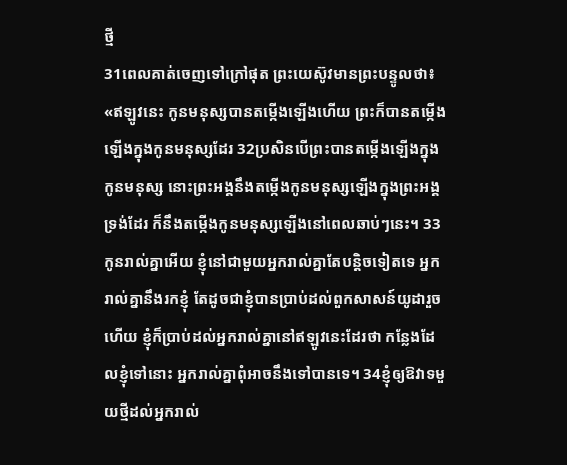ថ្មី
31ពេលគាត់ចេញទៅក្រៅផុត ព្រះយេស៊ូវមានព្រះបន្ទូលថា៖ «ឥឡូវនេះ កូនមនុស្សបានតម្កើងឡើងហើយ ព្រះក៏បានតម្កើងឡើងក្នុងកូនមនុស្សដែរ 32ប្រសិនបើព្រះបានតម្កើងឡើងក្នុងកូនមនុស្ស នោះព្រះអង្គនឹងតម្កើងកូនមនុស្សឡើងក្នុងព្រះអង្គទ្រង់ដែរ ក៏នឹងតម្កើងកូនមនុស្សឡើងនៅពេលឆាប់ៗនេះ។ 33កូនរាល់គ្នាអើយ ខ្ញុំនៅជាមួយអ្នករាល់គ្នាតែបន្តិចទៀតទេ អ្នករាល់គ្នានឹងរកខ្ញុំ តែដូចជាខ្ញុំបានប្រាប់ដល់ពួកសាសន៍យូដារួចហើយ ខ្ញុំក៏ប្រាប់ដល់អ្នករាល់គ្នានៅឥឡូវនេះដែរថា កន្លែងដែលខ្ញុំទៅនោះ អ្នករាល់គ្នាពុំអាចនឹងទៅបានទេ។ 34ខ្ញុំឲ្យឱវាទមួយថ្មីដល់អ្នករាល់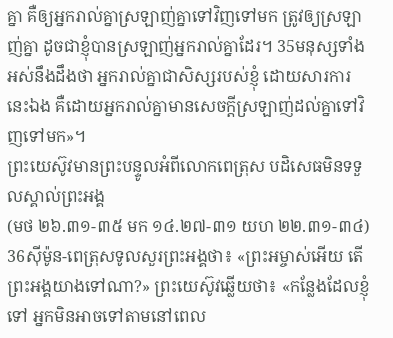គ្នា គឺឲ្យអ្នករាល់គ្នាស្រឡាញ់គ្នាទៅវិញទៅមក ត្រូវឲ្យស្រឡាញ់គ្នា ដូចជាខ្ញុំបានស្រឡាញ់អ្នករាល់គ្នាដែរ។ 35មនុស្សទាំងអស់នឹងដឹងថា អ្នករាល់គ្នាជាសិស្សរបស់ខ្ញុំ ដោយសារការនេះឯង គឺដោយអ្នករាល់គ្នាមានសេចក្តីស្រឡាញ់ដល់គ្នាទៅវិញទៅមក»។
ព្រះយេស៊ូវមានព្រះបន្ទូលអំពីលោកពេត្រុស បដិសេធមិនទទួលស្គាល់ព្រះអង្គ
(មថ ២៦.៣១-៣៥ មក ១៤.២៧-៣១ យហ ២២.៣១-៣៤)
36ស៊ីម៉ូន-ពេត្រុសទូលសួរព្រះអង្គថា៖ «ព្រះអម្ចាស់អើយ តើព្រះអង្គយាងទៅណា?» ព្រះយេស៊ូវឆ្លើយថា៖ «កន្លែងដែលខ្ញុំទៅ អ្នកមិនអាចទៅតាមនៅពេល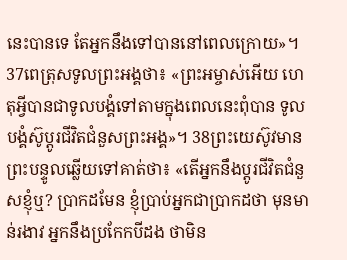នេះបានទេ តែអ្នកនឹងទៅបាននៅពេលក្រោយ»។ 37ពេត្រុសទូលព្រះអង្គថា៖ «ព្រះអម្ចាស់អើយ ហេតុអ្វីបានជាទូលបង្គំទៅតាមក្នុងពេលនេះពុំបាន ទូលបង្គំស៊ូប្តូរជីវិតជំនួសព្រះអង្គ»។ 38ព្រះយេស៊ូវមានព្រះបន្ទូលឆ្លើយទៅគាត់ថា៖ «តើអ្នកនឹងប្តូរជីវិតជំនួសខ្ញុំឬ? ប្រាកដមែន ខ្ញុំប្រាប់អ្នកជាប្រាកដថា មុនមាន់រងាវ អ្នកនឹងប្រកែកបីដង ថាមិន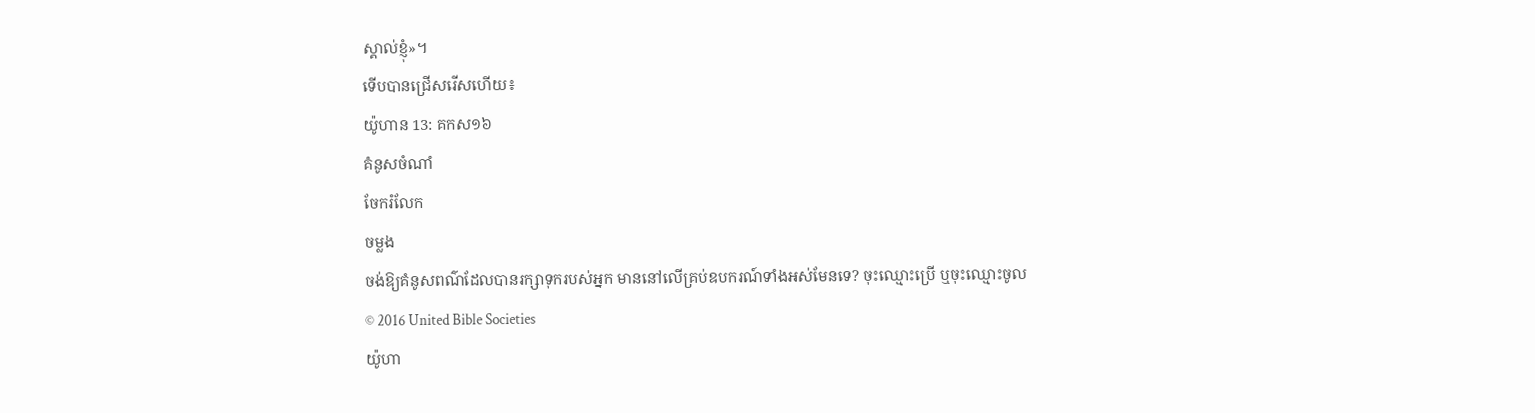ស្គាល់ខ្ញុំ»។
ទើបបានជ្រើសរើសហើយ៖
យ៉ូហាន 13: គកស១៦
គំនូសចំណាំ
ចែករំលែក
ចម្លង
ចង់ឱ្យគំនូសពណ៌ដែលបានរក្សាទុករបស់អ្នក មាននៅលើគ្រប់ឧបករណ៍ទាំងអស់មែនទេ? ចុះឈ្មោះប្រើ ឬចុះឈ្មោះចូល
© 2016 United Bible Societies
យ៉ូហា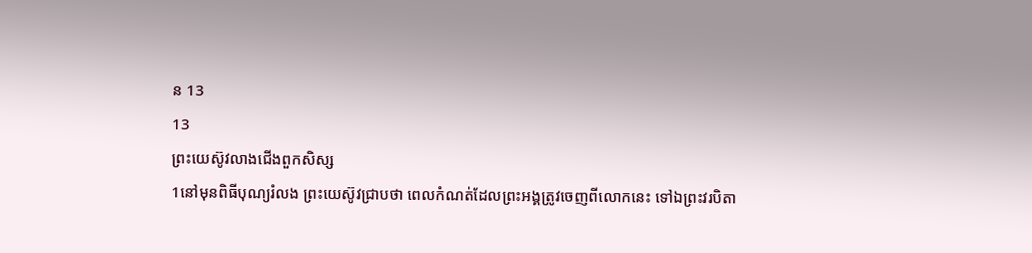ន 13
13
ព្រះយេស៊ូវលាងជើងពួកសិស្ស
1នៅមុនពិធីបុណ្យរំលង ព្រះយេស៊ូវជ្រាបថា ពេលកំណត់ដែលព្រះអង្គត្រូវចេញពីលោកនេះ ទៅឯព្រះវរបិតា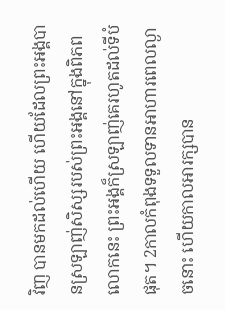វិញ បានមកដល់ហើយ ហើយដែលព្រះអង្គបានស្រឡាញ់សិស្សរបស់ព្រះអង្គនៅក្នុងពិភពលោកនេះ ព្រះអង្គក៏ស្រឡាញ់គេរហូតដល់ទីបំផុត។ 2កាលកំពុងទទួលទានអាហារពេលល្ងាចនោះ ហើយកាលអារក្សបាន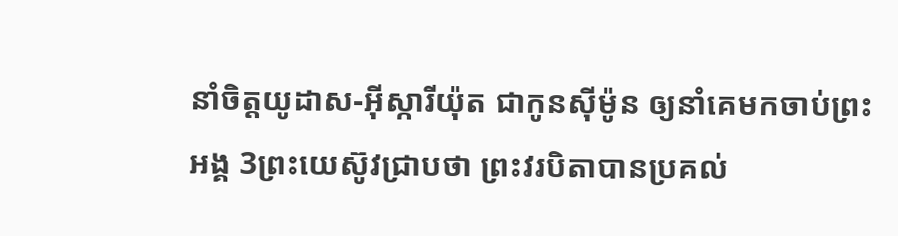នាំចិត្តយូដាស-អ៊ីស្ការីយ៉ុត ជាកូនស៊ីម៉ូន ឲ្យនាំគេមកចាប់ព្រះអង្គ 3ព្រះយេស៊ូវជ្រាបថា ព្រះវរបិតាបានប្រគល់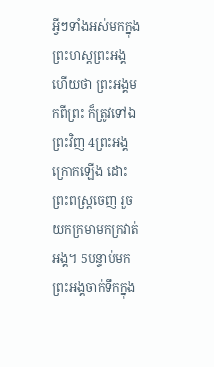អ្វីៗទាំងអស់មកក្នុងព្រះហស្តព្រះអង្គ ហើយថា ព្រះអង្គមកពីព្រះ ក៏ត្រូវទៅឯព្រះវិញ 4ព្រះអង្គក្រោកឡើង ដោះព្រះពស្ត្រចេញ រួចយកក្រមាមកក្រវាត់អង្គ។ 5បន្ទាប់មក ព្រះអង្គចាក់ទឹកក្នុង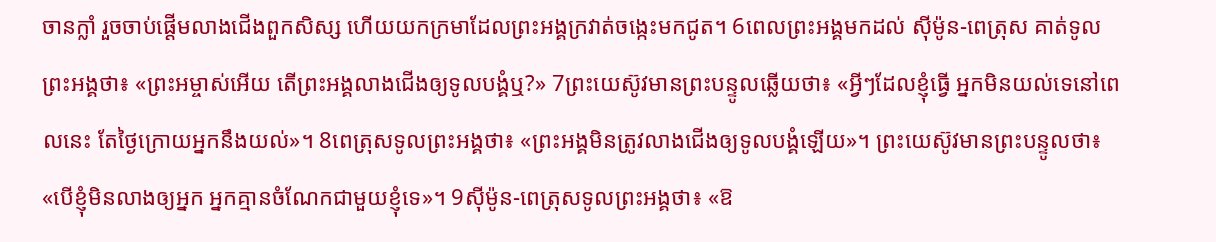ចានក្លាំ រួចចាប់ផ្ដើមលាងជើងពួកសិស្ស ហើយយកក្រមាដែលព្រះអង្គក្រវាត់ចង្កេះមកជូត។ 6ពេលព្រះអង្គមកដល់ ស៊ីម៉ូន-ពេត្រុស គាត់ទូលព្រះអង្គថា៖ «ព្រះអម្ចាស់អើយ តើព្រះអង្គលាងជើងឲ្យទូលបង្គំឬ?» 7ព្រះយេស៊ូវមានព្រះបន្ទូលឆ្លើយថា៖ «អ្វីៗដែលខ្ញុំធ្វើ អ្នកមិនយល់ទេនៅពេលនេះ តែថ្ងៃក្រោយអ្នកនឹងយល់»។ 8ពេត្រុសទូលព្រះអង្គថា៖ «ព្រះអង្គមិនត្រូវលាងជើងឲ្យទូលបង្គំឡើយ»។ ព្រះយេស៊ូវមានព្រះបន្ទូលថា៖ «បើខ្ញុំមិនលាងឲ្យអ្នក អ្នកគ្មានចំណែកជាមួយខ្ញុំទេ»។ 9ស៊ីម៉ូន-ពេត្រុសទូលព្រះអង្គថា៖ «ឱ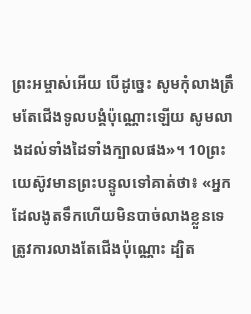ព្រះអម្ចាស់អើយ បើដូច្នេះ សូមកុំលាងត្រឹមតែជើងទូលបង្គំប៉ុណ្ណោះឡើយ សូមលាងដល់ទាំងដៃទាំងក្បាលផង»។ 10ព្រះយេស៊ូវមានព្រះបន្ទូលទៅគាត់ថា៖ «អ្នកដែលងូតទឹកហើយមិនបាច់លាងខ្លួនទេ ត្រូវការលាងតែជើងប៉ុណ្ណោះ ដ្បិត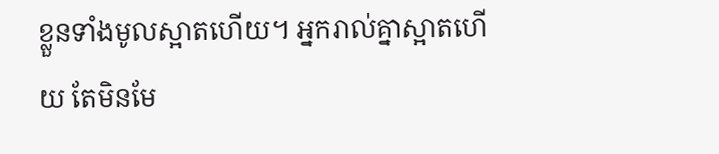ខ្លួនទាំងមូលស្អាតហើយ។ អ្នករាល់គ្នាស្អាតហើយ តែមិនមែ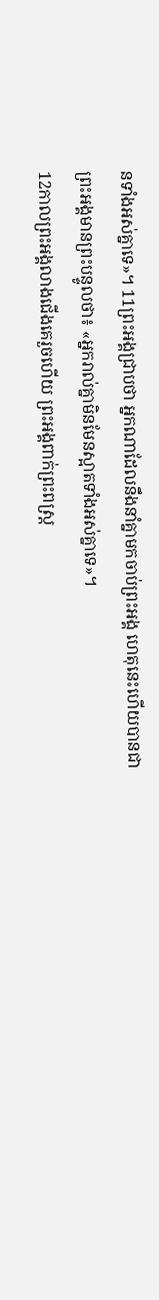នទាំងអស់គ្នាទេ»។ 11ព្រះអង្គជ្រាបថា អ្នកណាដែលនឹងនាំគ្នាមកចាប់ព្រះអង្គ ហេតុនេះហើយបានជាព្រះអង្គមានព្រះបន្ទូលថា៖ «អ្នករាល់គ្នាមិនមែនស្អាតទាំងអស់គ្នាទេ»។
12កាលព្រះអង្គលាងជើងគេរួចហើយ ព្រះអង្គពាក់ព្រះពស្ត្រ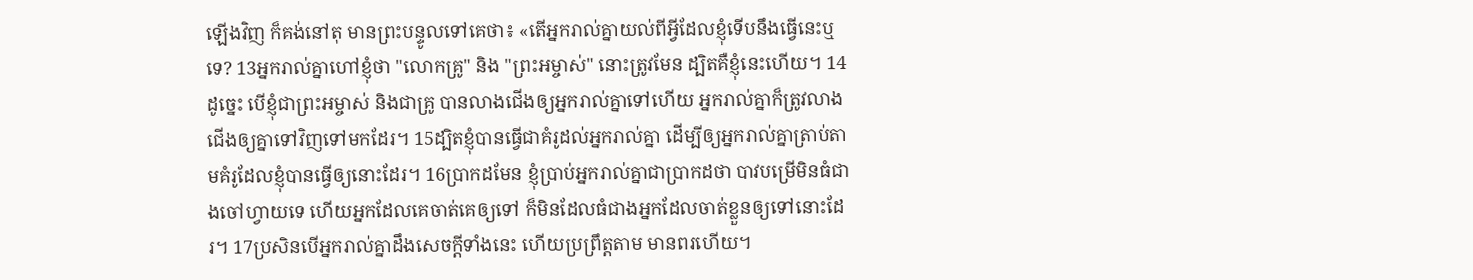ឡើងវិញ ក៏គង់នៅតុ មានព្រះបន្ទូលទៅគេថា៖ «តើអ្នករាល់គ្នាយល់ពីអ្វីដែលខ្ញុំទើបនឹងធ្វើនេះឬទេ? 13អ្នករាល់គ្នាហៅខ្ញុំថា "លោកគ្រូ" និង "ព្រះអម្ចាស់" នោះត្រូវមែន ដ្បិតគឺខ្ញុំនេះហើយ។ 14ដូច្នេះ បើខ្ញុំជាព្រះអម្ចាស់ និងជាគ្រូ បានលាងជើងឲ្យអ្នករាល់គ្នាទៅហើយ អ្នករាល់គ្នាក៏ត្រូវលាងជើងឲ្យគ្នាទៅវិញទៅមកដែរ។ 15ដ្បិតខ្ញុំបានធ្វើជាគំរូដល់អ្នករាល់គ្នា ដើម្បីឲ្យអ្នករាល់គ្នាត្រាប់តាមគំរូដែលខ្ញុំបានធ្វើឲ្យនោះដែរ។ 16ប្រាកដមែន ខ្ញុំប្រាប់អ្នករាល់គ្នាជាប្រាកដថា បាវបម្រើមិនធំជាងចៅហ្វាយទេ ហើយអ្នកដែលគេចាត់គេឲ្យទៅ ក៏មិនដែលធំជាងអ្នកដែលចាត់ខ្លួនឲ្យទៅនោះដែរ។ 17ប្រសិនបើអ្នករាល់គ្នាដឹងសេចក្ដីទាំងនេះ ហើយប្រព្រឹត្តតាម មានពរហើយ។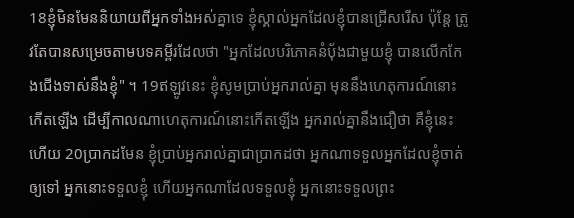18ខ្ញុំមិនមែននិយាយពីអ្នកទាំងអស់គ្នាទេ ខ្ញុំស្គាល់អ្នកដែលខ្ញុំបានជ្រើសរើស ប៉ុន្តែ ត្រូវតែបានសម្រេចតាមបទគម្ពីរដែលថា "អ្នកដែលបរិភោគនំបុ័ងជាមួយខ្ញុំ បានលើកកែងជើងទាស់នឹងខ្ញុំ" ។ 19ឥឡូវនេះ ខ្ញុំសូមប្រាប់អ្នករាល់គ្នា មុននឹងហេតុការណ៍នោះកើតឡើង ដើម្បីកាលណាហេតុការណ៍នោះកើតឡើង អ្នករាល់គ្នានឹងជឿថា គឺខ្ញុំនេះហើយ 20ប្រាកដមែន ខ្ញុំប្រាប់អ្នករាល់គ្នាជាប្រាកដថា អ្នកណាទទួលអ្នកដែលខ្ញុំចាត់ឲ្យទៅ អ្នកនោះទទួលខ្ញុំ ហើយអ្នកណាដែលទទួលខ្ញុំ អ្នកនោះទទួលព្រះ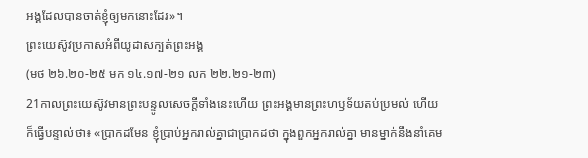អង្គដែលបានចាត់ខ្ញុំឲ្យមកនោះដែរ»។
ព្រះយេស៊ូវប្រកាសអំពីយូដាសក្បត់ព្រះអង្គ
(មថ ២៦.២០-២៥ មក ១៤.១៧-២១ លក ២២.២១-២៣)
21កាលព្រះយេស៊ូវមានព្រះបន្ទូលសេចក្ដីទាំងនេះហើយ ព្រះអង្គមានព្រះហឫទ័យតប់ប្រមល់ ហើយក៏ធ្វើបន្ទាល់ថា៖ «ប្រាកដមែន ខ្ញុំប្រាប់អ្នករាល់គ្នាជាប្រាកដថា ក្នុងពួកអ្នករាល់គ្នា មានម្នាក់នឹងនាំគេម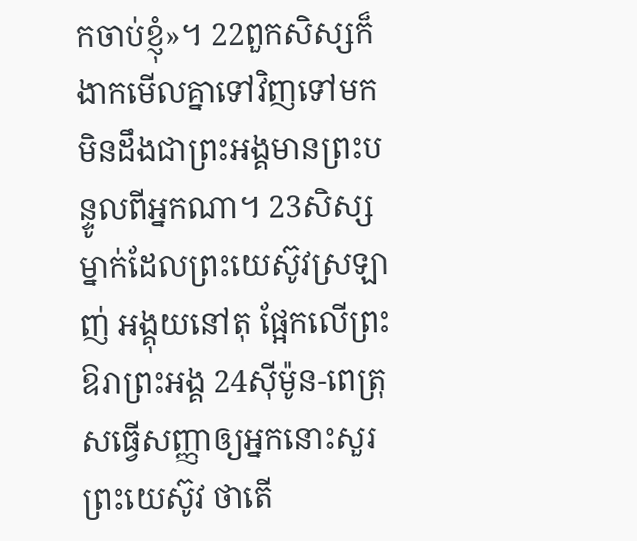កចាប់ខ្ញុំ»។ 22ពួកសិស្សក៏ងាកមើលគ្នាទៅវិញទៅមក មិនដឹងជាព្រះអង្គមានព្រះបន្ទូលពីអ្នកណា។ 23សិស្សម្នាក់ដែលព្រះយេស៊ូវស្រឡាញ់ អង្គុយនៅតុ ផ្អែកលើព្រះឱរាព្រះអង្គ 24ស៊ីម៉ូន-ពេត្រុសធ្វើសញ្ញាឲ្យអ្នកនោះសួរព្រះយេស៊ូវ ថាតើ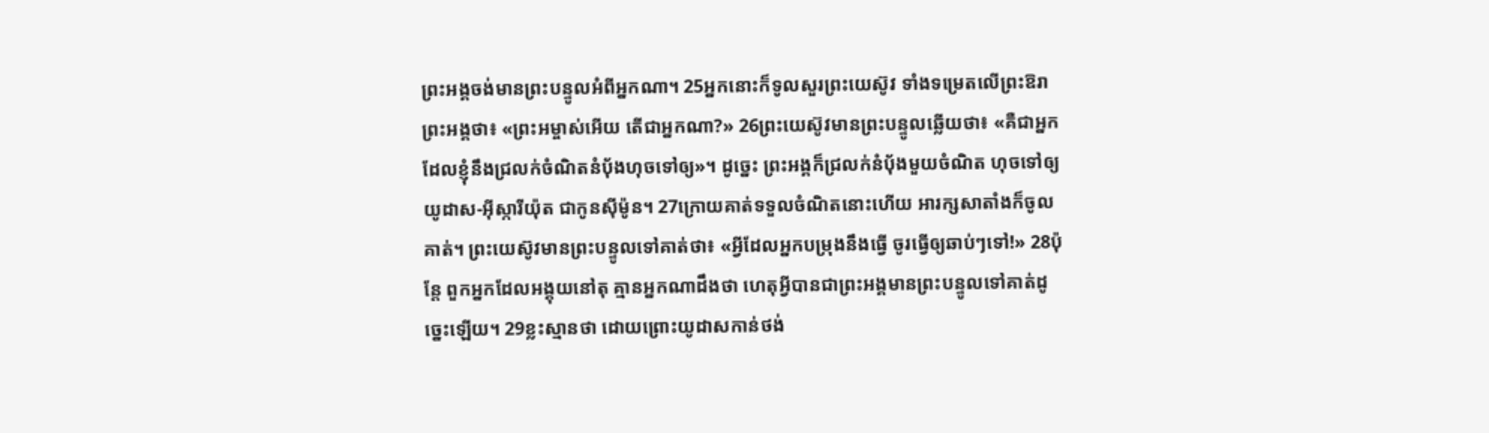ព្រះអង្គចង់មានព្រះបន្ទូលអំពីអ្នកណា។ 25អ្នកនោះក៏ទូលសួរព្រះយេស៊ូវ ទាំងទម្រេតលើព្រះឱរាព្រះអង្គថា៖ «ព្រះអម្ចាស់អើយ តើជាអ្នកណា?» 26ព្រះយេស៊ូវមានព្រះបន្ទូលឆ្លើយថា៖ «គឺជាអ្នកដែលខ្ញុំនឹងជ្រលក់ចំណិតនំបុ័ងហុចទៅឲ្យ»។ ដូច្នេះ ព្រះអង្គក៏ជ្រលក់នំបុ័ងមួយចំណិត ហុចទៅឲ្យយូដាស-អ៊ីស្ការីយ៉ុត ជាកូនស៊ីម៉ូន។ 27ក្រោយគាត់ទទួលចំណិតនោះហើយ អារក្សសាតាំងក៏ចូលគាត់។ ព្រះយេស៊ូវមានព្រះបន្ទូលទៅគាត់ថា៖ «អ្វីដែលអ្នកបម្រុងនឹងធ្វើ ចូរធ្វើឲ្យឆាប់ៗទៅ!» 28ប៉ុន្តែ ពួកអ្នកដែលអង្គុយនៅតុ គ្មានអ្នកណាដឹងថា ហេតុអ្វីបានជាព្រះអង្គមានព្រះបន្ទូលទៅគាត់ដូច្នេះឡើយ។ 29ខ្លះស្មានថា ដោយព្រោះយូដាសកាន់ថង់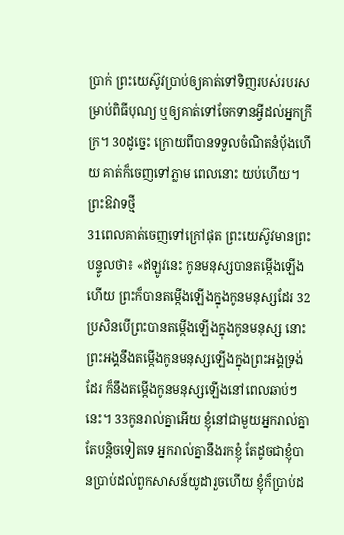ប្រាក់ ព្រះយេស៊ូវប្រាប់ឲ្យគាត់ទៅទិញរបស់របរសម្រាប់ពិធីបុណ្យ ឬឲ្យគាត់ទៅចែកទានអ្វីដល់អ្នកក្រីក្រ។ 30ដូច្នេះ ក្រោយពីបានទទួលចំណិតនំប៉័ងហើយ គាត់ក៏ចេញទៅភ្លាម ពេលនោះ យប់ហើយ។
ព្រះឱវាទថ្មី
31ពេលគាត់ចេញទៅក្រៅផុត ព្រះយេស៊ូវមានព្រះបន្ទូលថា៖ «ឥឡូវនេះ កូនមនុស្សបានតម្កើងឡើងហើយ ព្រះក៏បានតម្កើងឡើងក្នុងកូនមនុស្សដែរ 32ប្រសិនបើព្រះបានតម្កើងឡើងក្នុងកូនមនុស្ស នោះព្រះអង្គនឹងតម្កើងកូនមនុស្សឡើងក្នុងព្រះអង្គទ្រង់ដែរ ក៏នឹងតម្កើងកូនមនុស្សឡើងនៅពេលឆាប់ៗនេះ។ 33កូនរាល់គ្នាអើយ ខ្ញុំនៅជាមួយអ្នករាល់គ្នាតែបន្តិចទៀតទេ អ្នករាល់គ្នានឹងរកខ្ញុំ តែដូចជាខ្ញុំបានប្រាប់ដល់ពួកសាសន៍យូដារួចហើយ ខ្ញុំក៏ប្រាប់ដ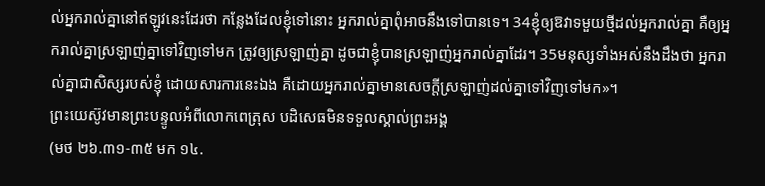ល់អ្នករាល់គ្នានៅឥឡូវនេះដែរថា កន្លែងដែលខ្ញុំទៅនោះ អ្នករាល់គ្នាពុំអាចនឹងទៅបានទេ។ 34ខ្ញុំឲ្យឱវាទមួយថ្មីដល់អ្នករាល់គ្នា គឺឲ្យអ្នករាល់គ្នាស្រឡាញ់គ្នាទៅវិញទៅមក ត្រូវឲ្យស្រឡាញ់គ្នា ដូចជាខ្ញុំបានស្រឡាញ់អ្នករាល់គ្នាដែរ។ 35មនុស្សទាំងអស់នឹងដឹងថា អ្នករាល់គ្នាជាសិស្សរបស់ខ្ញុំ ដោយសារការនេះឯង គឺដោយអ្នករាល់គ្នាមានសេចក្តីស្រឡាញ់ដល់គ្នាទៅវិញទៅមក»។
ព្រះយេស៊ូវមានព្រះបន្ទូលអំពីលោកពេត្រុស បដិសេធមិនទទួលស្គាល់ព្រះអង្គ
(មថ ២៦.៣១-៣៥ មក ១៤.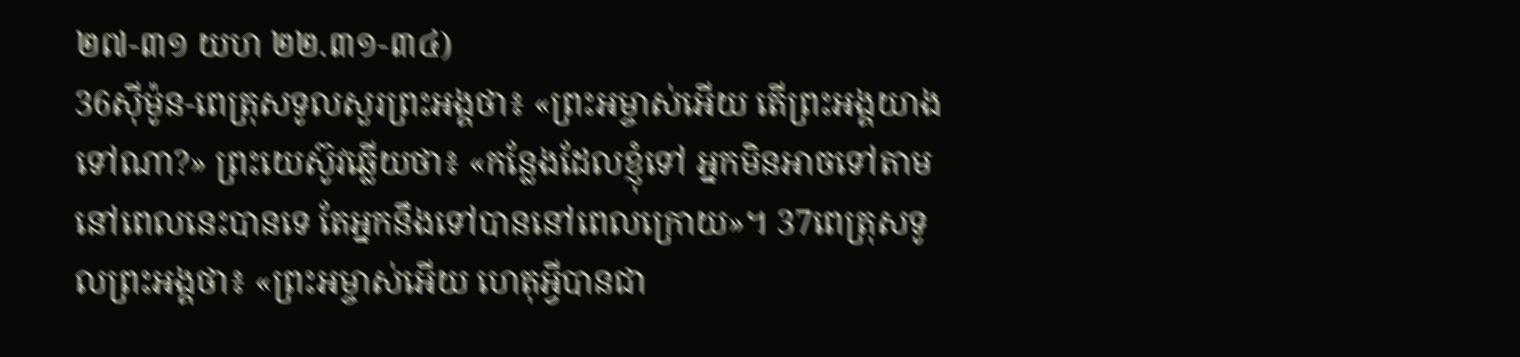២៧-៣១ យហ ២២.៣១-៣៤)
36ស៊ីម៉ូន-ពេត្រុសទូលសួរព្រះអង្គថា៖ «ព្រះអម្ចាស់អើយ តើព្រះអង្គយាងទៅណា?» ព្រះយេស៊ូវឆ្លើយថា៖ «កន្លែងដែលខ្ញុំទៅ អ្នកមិនអាចទៅតាមនៅពេលនេះបានទេ តែអ្នកនឹងទៅបាននៅពេលក្រោយ»។ 37ពេត្រុសទូលព្រះអង្គថា៖ «ព្រះអម្ចាស់អើយ ហេតុអ្វីបានជា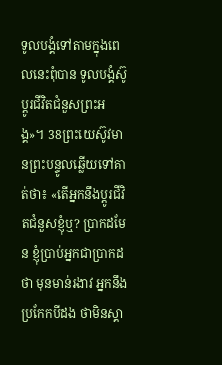ទូលបង្គំទៅតាមក្នុងពេលនេះពុំបាន ទូលបង្គំស៊ូប្តូរជីវិតជំនួសព្រះអង្គ»។ 38ព្រះយេស៊ូវមានព្រះបន្ទូលឆ្លើយទៅគាត់ថា៖ «តើអ្នកនឹងប្តូរជីវិតជំនួសខ្ញុំឬ? ប្រាកដមែន ខ្ញុំប្រាប់អ្នកជាប្រាកដថា មុនមាន់រងាវ អ្នកនឹងប្រកែកបីដង ថាមិនស្គា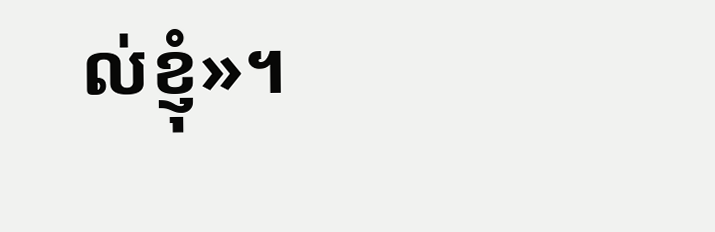ល់ខ្ញុំ»។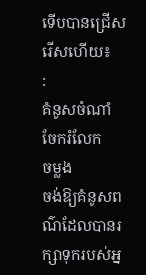ទើបបានជ្រើសរើសហើយ៖
:
គំនូសចំណាំ
ចែករំលែក
ចម្លង
ចង់ឱ្យគំនូសពណ៌ដែលបានរក្សាទុករបស់អ្ន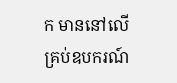ក មាននៅលើគ្រប់ឧបករណ៍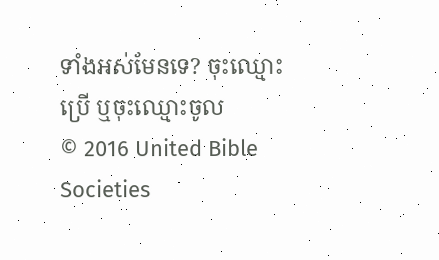ទាំងអស់មែនទេ? ចុះឈ្មោះប្រើ ឬចុះឈ្មោះចូល
© 2016 United Bible Societies